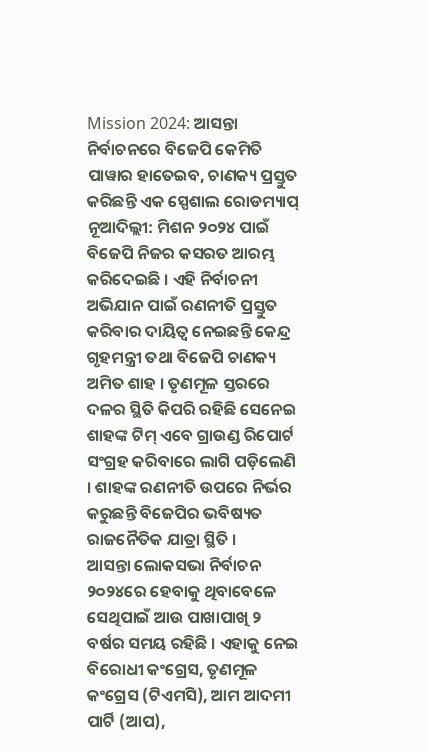Mission 2024: ଆସନ୍ତା ନିର୍ବାଚନରେ ବିଜେପି କେମିତି ପାୱାର ହାତେଇବ, ଚାଣକ୍ୟ ପ୍ରସ୍ତୁତ କରିଛନ୍ତି ଏକ ସ୍ପେଶାଲ ରୋଡମ୍ୟାପ୍
ନୂଆଦିଲ୍ଲୀ: ମିଶନ ୨୦୨୪ ପାଇଁ ବିଜେପି ନିଜର କସରତ ଆରମ୍ଭ କରିଦେଇଛି । ଏହି ନିର୍ବାଚନୀ ଅଭିଯାନ ପାଇଁ ରଣନୀତି ପ୍ରସ୍ତୁତ କରିବାର ଦାୟିତ୍ୱ ନେଇଛନ୍ତି କେନ୍ଦ୍ର ଗୃହମନ୍ତ୍ରୀ ତଥା ବିଜେପି ଚାଣକ୍ୟ ଅମିତ ଶାହ । ତୃଣମୂଳ ସ୍ତରରେ ଦଳର ସ୍ଥିତି କିପରି ରହିଛି ସେନେଇ ଶାହଙ୍କ ଟିମ୍ ଏବେ ଗ୍ରାଉଣ୍ଡ ରିପୋର୍ଟ ସଂଗ୍ରହ କରିବାରେ ଲାଗି ପଡ଼ିଲେଣି । ଶାହଙ୍କ ରଣନୀତି ଉପରେ ନିର୍ଭର କରୁଛନ୍ତି ବିଜେପିର ଭବିଷ୍ୟତ ରାଜନୈତିକ ଯାତ୍ରା ସ୍ଥିତି ।
ଆସନ୍ତା ଲୋକସଭା ନିର୍ବାଚନ ୨୦୨୪ରେ ହେବାକୁ ଥିବାବେଳେ ସେଥିପାଇଁ ଆଉ ପାଖାପାଖି ୨ ବର୍ଷର ସମୟ ରହିଛି । ଏହାକୁ ନେଇ ବିରୋଧୀ କଂଗ୍ରେସ, ତୃଣମୂଳ କଂଗ୍ରେସ (ଟିଏମସି), ଆମ ଆଦମୀ ପାର୍ଟି (ଆପ),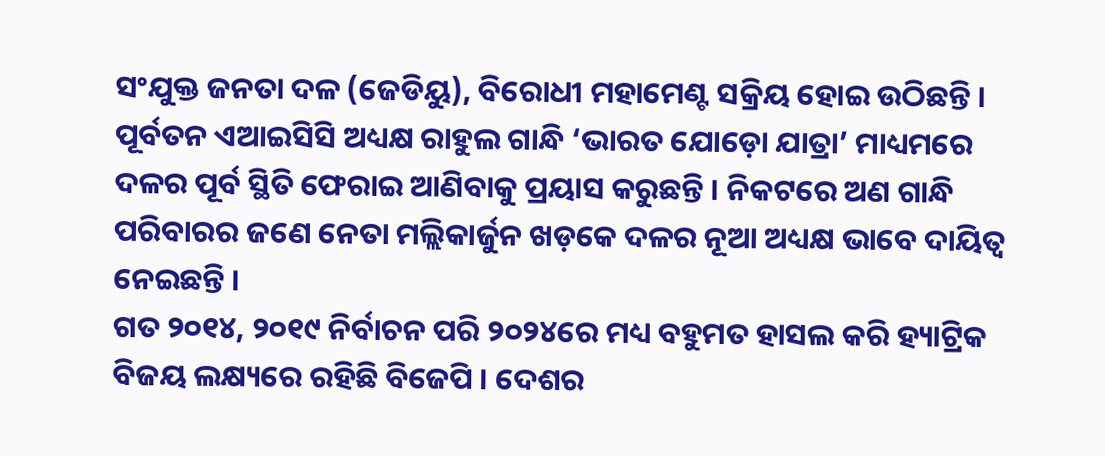ସଂଯୁକ୍ତ ଜନତା ଦଳ (ଜେଡିୟୁ), ବିରୋଧୀ ମହାମେଣ୍ଟ ସକ୍ରିୟ ହୋଇ ଉଠିଛନ୍ତି । ପୂର୍ବତନ ଏଆଇସିସି ଅଧ୍ୟକ୍ଷ ରାହୁଲ ଗାନ୍ଧି ‘ଭାରତ ଯୋଡ଼ୋ ଯାତ୍ରା’ ମାଧ୍ୟମରେ ଦଳର ପୂର୍ବ ସ୍ଥିତି ଫେରାଇ ଆଣିବାକୁ ପ୍ରୟାସ କରୁଛନ୍ତି । ନିକଟରେ ଅଣ ଗାନ୍ଧି ପରିବାରର ଜଣେ ନେତା ମଲ୍ଲିକାର୍ଜୁନ ଖଡ଼କେ ଦଳର ନୂଆ ଅଧ୍ୟକ୍ଷ ଭାବେ ଦାୟିତ୍ୱ ନେଇଛନ୍ତି ।
ଗତ ୨୦୧୪, ୨୦୧୯ ନିର୍ବାଚନ ପରି ୨୦୨୪ରେ ମଧ୍ୟ ବହୁମତ ହାସଲ କରି ହ୍ୟାଟ୍ରିକ ବିଜୟ ଲକ୍ଷ୍ୟରେ ରହିଛି ବିଜେପି । ଦେଶର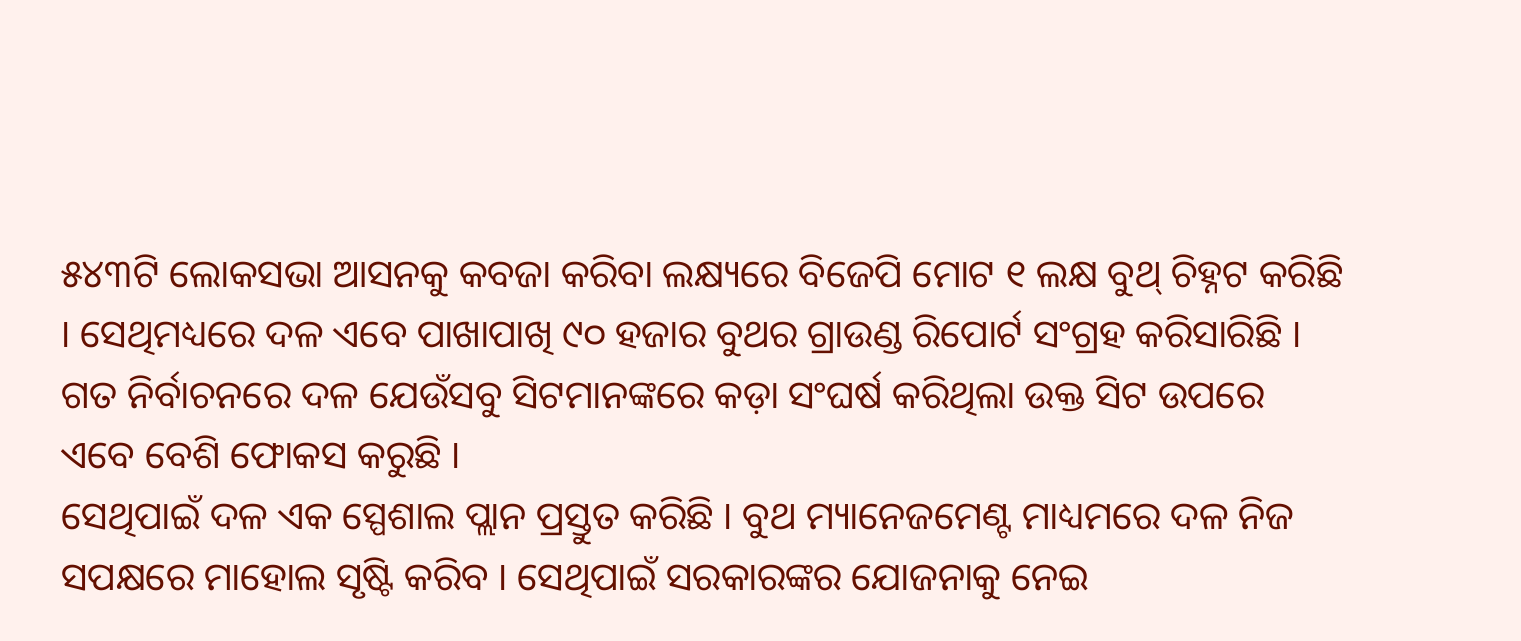୫୪୩ଟି ଲୋକସଭା ଆସନକୁ କବଜା କରିବା ଲକ୍ଷ୍ୟରେ ବିଜେପି ମୋଟ ୧ ଲକ୍ଷ ବୁଥ୍ ଚିହ୍ନଟ କରିଛି । ସେଥିମଧ୍ୟରେ ଦଳ ଏବେ ପାଖାପାଖି ୯୦ ହଜାର ବୁଥର ଗ୍ରାଉଣ୍ଡ ରିପୋର୍ଟ ସଂଗ୍ରହ କରିସାରିଛି । ଗତ ନିର୍ବାଚନରେ ଦଳ ଯେଉଁସବୁ ସିଟମାନଙ୍କରେ କଡ଼ା ସଂଘର୍ଷ କରିଥିଲା ଉକ୍ତ ସିଟ ଉପରେ ଏବେ ବେଶି ଫୋକସ କରୁଛି ।
ସେଥିପାଇଁ ଦଳ ଏକ ସ୍ପେଶାଲ ପ୍ଲାନ ପ୍ରସ୍ତୁତ କରିଛି । ବୁଥ ମ୍ୟାନେଜମେଣ୍ଟ ମାଧ୍ୟମରେ ଦଳ ନିଜ ସପକ୍ଷରେ ମାହୋଲ ସୃଷ୍ଟି କରିବ । ସେଥିପାଇଁ ସରକାରଙ୍କର ଯୋଜନାକୁ ନେଇ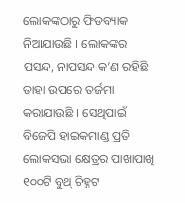ଲୋକଙ୍କଠାରୁ ଫିଡବ୍ୟାକ ନିଆଯାଉଛି । ଲୋକଙ୍କର ପସନ୍ଦ, ନାପସନ୍ଦ କ’ଣ ରହିଛି ତାହା ଉପରେ ତର୍ଜମା କରାଯାଉଛି । ସେଥିପାଇଁ ବିଜେପି ହାଇକମାଣ୍ଡ ପ୍ରତି ଲୋକସଭା କ୍ଷେତ୍ରର ପାଖାପାଖି ୧୦୦ଟି ବୁଥ୍ ଚିହ୍ନଟ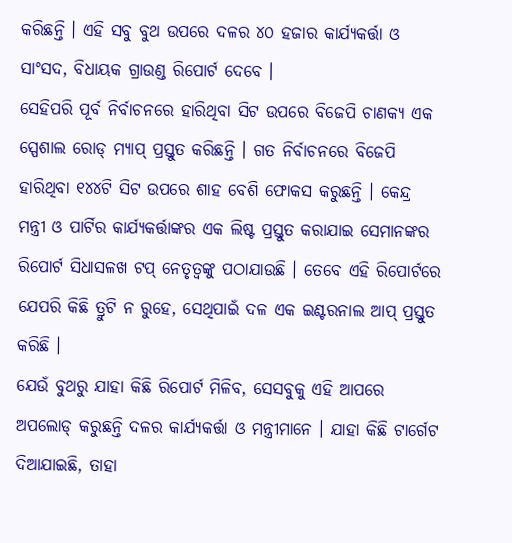କରିଛନ୍ତି । ଏହି ସବୁ ବୁଥ ଉପରେ ଦଳର ୪୦ ହଜାର କାର୍ଯ୍ୟକର୍ତ୍ତା ଓ ସାଂସଦ, ବିଧାୟକ ଗ୍ରାଉଣ୍ଡ ରିପୋର୍ଟ ଦେବେ ।
ସେହିପରି ପୂର୍ବ ନିର୍ବାଚନରେ ହାରିଥିବା ସିଟ ଉପରେ ବିଜେପି ଚାଣକ୍ୟ ଏକ ସ୍ପେଶାଲ ରୋଡ୍ ମ୍ୟାପ୍ ପ୍ରସ୍ତୁତ କରିଛନ୍ତି । ଗତ ନିର୍ବାଚନରେ ବିଜେପି ହାରିଥିବା ୧୪୪ଟି ସିଟ ଉପରେ ଶାହ ବେଶି ଫୋକସ କରୁଛନ୍ତି । କେନ୍ଦ୍ର ମନ୍ତ୍ରୀ ଓ ପାର୍ଟିର କାର୍ଯ୍ୟକର୍ତ୍ତାଙ୍କର ଏକ ଲିଷ୍ଟ ପ୍ରସ୍ତୁତ କରାଯାଇ ସେମାନଙ୍କର ରିପୋର୍ଟ ସିଧାସଳଖ ଟପ୍ ନେତୃତ୍ୱଙ୍କୁ ପଠାଯାଉଛି । ତେବେ ଏହି ରିପୋର୍ଟରେ ଯେପରି କିଛି ତ୍ରୁଟି ନ ରୁହେ, ସେଥିପାଇଁ ଦଳ ଏକ ଇଣ୍ଟରନାଲ ଆପ୍ ପ୍ରସ୍ତୁତ କରିଛି ।
ଯେଉଁ ବୁଥରୁ ଯାହା କିଛି ରିପୋର୍ଟ ମିଳିବ, ସେସବୁକୁ ଏହି ଆପରେ ଅପଲୋଡ୍ କରୁଛନ୍ତି ଦଳର କାର୍ଯ୍ୟକର୍ତ୍ତା ଓ ମନ୍ତ୍ରୀମାନେ । ଯାହା କିଛି ଟାର୍ଗେଟ ଦିଆଯାଇଛି, ତାହା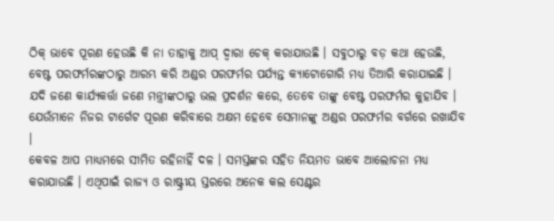ଠିକ୍ ଭାବେ ପୂରଣ ହେଉଛି କି ନା ତାହାକୁ ଆପ୍ ଦ୍ୱାରା ଚେକ୍ କରାଯାଉଛି । ସବୁଠାରୁ ବଡ଼ କଥା ହେଉଛି, ବେଷ୍ଟ ପରଫର୍ମରଙ୍କଠାରୁ ଆରମ୍ଭ କରି ଅଣ୍ଡର ପରଫର୍ମର ପର୍ଯ୍ୟନ୍ତ କ୍ୟାଟୋଗୋରି ମଧ୍ୟ ତିଆରି କରାଯାଇଛି । ଯଦି ଜଣେ କାର୍ଯ୍ୟକର୍ତ୍ତା ଜଣେ ମନ୍ତ୍ରୀଙ୍କଠାରୁ ଭଲ ପ୍ରଦର୍ଶନ କରେ, ତେବେ ତାଙ୍କୁ ବେଷ୍ଟ ପରଫର୍ମର କୁହାଯିବ । ଯେଉଁମାନେ ନିଜର ଟାର୍ଗେଟ ପୂରଣ କରିବାରେ ଅକ୍ଷମ ହେବେ ସେମାନଙ୍କୁ ଅଣ୍ଡର ପରଫର୍ମର ବର୍ଗରେ ରଖାଯିବ ।
କେବଳ ଆପ ମାଧ୍ୟମରେ ସୀମିତ ରହିନାହିଁ ଦଳ । ସମସ୍ତଙ୍କର ସହିତ ନିୟମତ ଭାବେ ଆଲୋଚନା ମଧ୍ୟ କରାଯାଉଛି । ଏଥିପାଇଁ ରାଜ୍ୟ ଓ ରାଷ୍ଟ୍ରୀୟ ସ୍ତରରେ ଅନେକ କଲ ସେଣ୍ଟର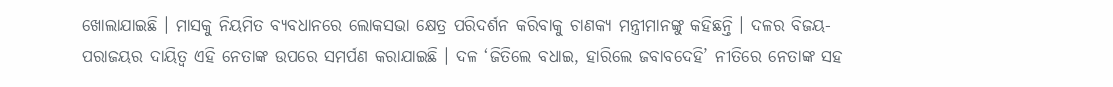ଖୋଲାଯାଇଛି । ମାସକୁ ନିୟମିତ ବ୍ୟବଧାନରେ ଲୋକସଭା କ୍ଷେତ୍ର ପରିଦର୍ଶନ କରିବାକୁ ଚାଣକ୍ୟ ମନ୍ତ୍ରୀମାନଙ୍କୁ କହିଛନ୍ତି । ଦଳର ବିଜୟ-ପରାଜୟର ଦାୟିତ୍ୱ ଏହି ନେତାଙ୍କ ଉପରେ ସମର୍ପଣ କରାଯାଇଛି । ଦଳ ‘ଜିତିଲେ ବଧାଇ, ହାରିଲେ ଜବାବଦେହି’ ନୀତିରେ ନେତାଙ୍କ ସହ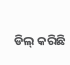ଡିଲ୍ କରିଛି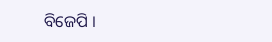ବିଜେପି ।